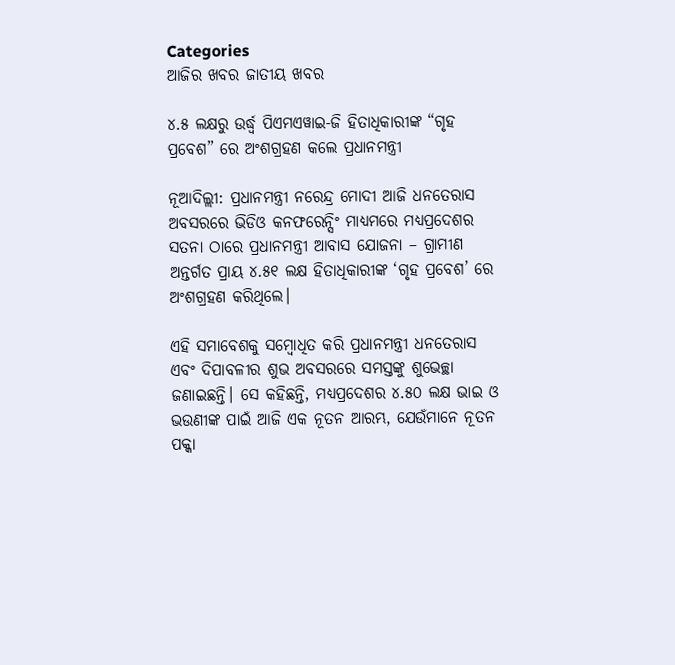Categories
ଆଜିର ଖବର ଜାତୀୟ ଖବର

୪.୫ ଲକ୍ଷରୁ ଉର୍ଦ୍ଧ୍ୱ ପିଏମଏୱାଇ-ଜି ହିତାଧିକାରୀଙ୍କ “ଗୃହ ପ୍ରବେଶ” ରେ ଅଂଶଗ୍ରହଣ କଲେ ପ୍ରଧାନମନ୍ତ୍ରୀ

ନୂଆଦିଲ୍ଲୀ: ପ୍ରଧାନମନ୍ତ୍ରୀ ନରେନ୍ଦ୍ର ମୋଦୀ ଆଜି ଧନତେରାସ ଅବସରରେ ଭିଡିଓ କନଫରେନ୍ସିଂ ମାଧ୍ୟମରେ ମଧ୍ୟପ୍ରଦେଶର ସତନା ଠାରେ ପ୍ରଧାନମନ୍ତ୍ରୀ ଆବାସ ଯୋଜନା – ଗ୍ରାମୀଣ ଅନ୍ତର୍ଗତ ପ୍ରାୟ ୪.୫୧ ଲକ୍ଷ ହିତାଧିକାରୀଙ୍କ ‘ଗୃହ ପ୍ରବେଶ’ ରେ ଅଂଶଗ୍ରହଣ କରିଥିଲେ।

ଏହି ସମାବେଶକୁ ସମ୍ବୋଧିତ କରି ପ୍ରଧାନମନ୍ତ୍ରୀ ଧନତେରାସ ଏବଂ ଦିପାବଳୀର ଶୁଭ ଅବସରରେ ସମସ୍ତଙ୍କୁ ଶୁଭେଚ୍ଛା ଜଣାଇଛନ୍ତି। ସେ କହିଛନ୍ତି, ମଧ୍ୟପ୍ରଦେଶର ୪.୫୦ ଲକ୍ଷ ଭାଇ ଓ ଭଉଣୀଙ୍କ ପାଇଁ ଆଜି ଏକ ନୂତନ ଆରମ୍ଭ, ଯେଉଁମାନେ ନୂତନ ପକ୍କା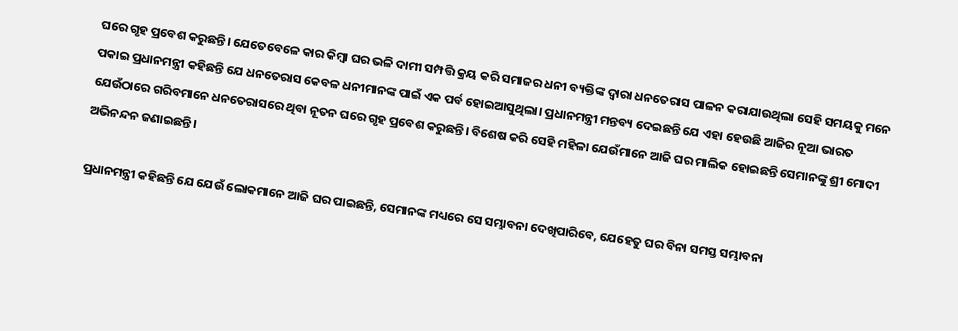ଘରେ ଗୃହ ପ୍ରବେଶ କରୁଛନ୍ତି। ଯେତେବେଳେ କାର କିମ୍ବା ଘର ଭଳି ଦାମୀ ସମ୍ପତ୍ତି କ୍ରୟ କରି ସମାଜର ଧନୀ ବ୍ୟକ୍ତିଙ୍କ ଦ୍ୱାରା ଧନତେରାସ ପାଳନ କରାଯାଉଥିଲା ସେହି ସମୟକୁ ମନେ ପକାଇ ପ୍ରଧାନମନ୍ତ୍ରୀ କହିଛନ୍ତି ଯେ ଧନତେରାସ କେବଳ ଧନୀମାନଙ୍କ ପାଇଁ ଏକ ପର୍ବ ହୋଇଆସୁଥିଲା। ପ୍ରଧାନମନ୍ତ୍ରୀ ମନ୍ତବ୍ୟ ଦେଇଛନ୍ତି ଯେ ଏହା ହେଉଛି ଆଜିର ନୂଆ ଭାରତ ଯେଉଁଠାରେ ଗରିବମାନେ ଧନତେରାସରେ ଥିବା ନୂତନ ଘରେ ଗୃହ ପ୍ରବେଶ କରୁଛନ୍ତି। ବିଶେଷ କରି ସେହି ମହିଳା ଯେଉଁମାନେ ଆଜି ଘର ମାଲିକ ହୋଇଛନ୍ତି ସେମାନଙ୍କୁ ଶ୍ରୀ ମୋଦୀ ଅଭିନନ୍ଦନ ଜଣାଇଛନ୍ତି।

ପ୍ରଧାନମନ୍ତ୍ରୀ କହିଛନ୍ତି ଯେ ଯେଉଁ ଲୋକମାନେ ଆଜି ଘର ପାଇଛନ୍ତି, ସେମାନଙ୍କ ମଧ୍ୟରେ ସେ ସମ୍ଭାବନା ଦେଖିପାରିବେ, ଯେହେତୁ ଘର ବିନା ସମସ୍ତ ସମ୍ଭାବନା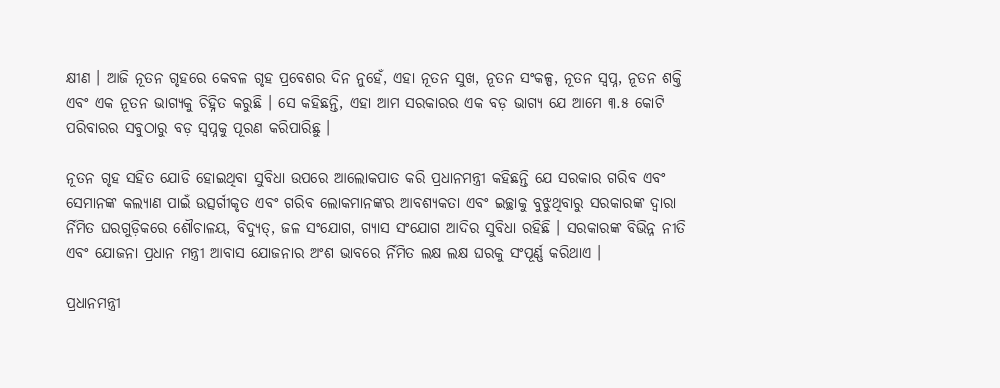କ୍ଷୀଣ । ଆଜି ନୂତନ ଗୃହରେ କେବଳ ଗୃହ ପ୍ରବେଶର ଦିନ ନୁହେଁ, ଏହା ନୂତନ ସୁଖ, ନୂତନ ସଂକଳ୍ପ, ନୂତନ ସ୍ୱପ୍ନ, ନୂତନ ଶକ୍ତି ଏବଂ ଏକ ନୂତନ ଭାଗ୍ୟକୁ ଚିହ୍ନିତ କରୁଛି । ସେ କହିଛନ୍ତି, ଏହା ଆମ ସରକାରର ଏକ ବଡ଼ ଭାଗ୍ୟ ଯେ ଆମେ ୩.୫ କୋଟି ପରିବାରର ସବୁଠାରୁ ବଡ଼ ସ୍ୱପ୍ନକୁ ପୂରଣ କରିପାରିଛୁ ।

ନୂତନ ଗୃହ ସହିତ ଯୋଡି ହୋଇଥିବା ସୁବିଧା ଉପରେ ଆଲୋକପାତ କରି ପ୍ରଧାନମନ୍ତ୍ରୀ କହିଛନ୍ତି ଯେ ସରକାର ଗରିବ ଏବଂ ସେମାନଙ୍କ କଲ୍ୟାଣ ପାଇଁ ଉତ୍ସର୍ଗୀକୃତ ଏବଂ ଗରିବ ଲୋକମାନଙ୍କର ଆବଶ୍ୟକତା ଏବଂ ଇଚ୍ଛାକୁ ବୁଝୁଥିବାରୁ ସରକାରଙ୍କ ଦ୍ୱାରା ର୍ନିମିତ ଘରଗୁଡ଼ିକରେ ଶୌଚାଳୟ, ବିଦ୍ୟୁତ୍‍, ଜଳ ସଂଯୋଗ, ଗ୍ୟାସ ସଂଯୋଗ ଆଦିର ସୁବିଧା ରହିଛି । ସରକାରଙ୍କ ବିଭିନ୍ନ ନୀତି ଏବଂ ଯୋଜନା ପ୍ରଧାନ ମନ୍ତ୍ରୀ ଆବାସ ଯୋଜନାର ଅଂଶ ଭାବରେ ର୍ନିମିତ ଲକ୍ଷ ଲକ୍ଷ ଘରକୁ ସଂପୂର୍ଣ୍ଣ କରିଥାଏ ।

ପ୍ରଧାନମନ୍ତ୍ରୀ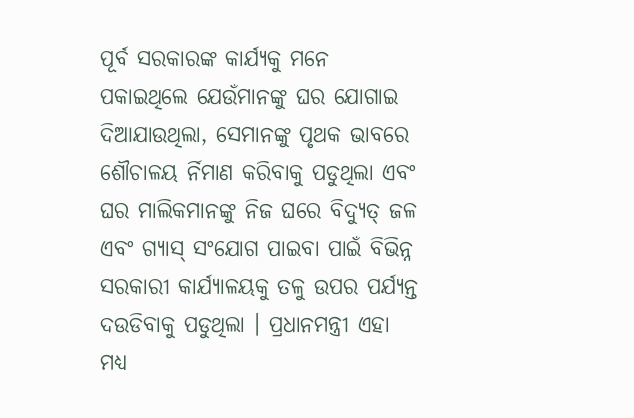ପୂର୍ବ ସରକାରଙ୍କ କାର୍ଯ୍ୟକୁ ମନେ ପକାଇଥିଲେ ଯେଉଁମାନଙ୍କୁ ଘର ଯୋଗାଇ ଦିଆଯାଉଥିଲା, ସେମାନଙ୍କୁ ପୃଥକ ଭାବରେ ଶୌଚାଳୟ ର୍ନିମାଣ କରିବାକୁ ପଡୁଥିଲା ଏବଂ ଘର ମାଲିକମାନଙ୍କୁ ନିଜ ଘରେ ବିଦ୍ୟୁତ୍‍ ଜଳ ଏବଂ ଗ୍ୟାସ୍ ସଂଯୋଗ ପାଇବା ପାଇଁ ବିଭିନ୍ନ ସରକାରୀ କାର୍ଯ୍ୟାଳୟକୁ ତଳୁ ଉପର ପର୍ଯ୍ୟନ୍ତ ଦଉଡିବାକୁ ପଡୁଥିଲା । ପ୍ରଧାନମନ୍ତ୍ରୀ ଏହା ମଧ୍ୟ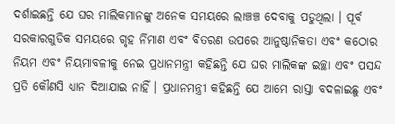ଦର୍ଶାଇଛନ୍ତି ଯେ ଘର ମାଲିକମାନଙ୍କୁ ଅନେକ ସମୟରେ ଲାଞ୍ଚଞ୍ଚ ଦେବାକୁ ପଡୁଥିଲା । ପୂର୍ବ ସରକାରଗୁଡିକ ସମୟରେ ଗୃହ ର୍ନିମାଣ ଏବଂ ବିତରଣ ଉପରେ ଆନୁଷ୍ଠାନିକତା ଏବଂ କଠୋର ନିୟମ ଏବଂ ନିୟମାବଳୀକୁ ନେଇ ପ୍ରଧାନମନ୍ତ୍ରୀ କହିଛନ୍ତି ଯେ ଘର ମାଲିକଙ୍କ ଇଚ୍ଛା ଏବଂ ପସନ୍ଦ ପ୍ରତି କୌଣସି ଧ୍ୟାନ ଦିଆଯାଇ ନାହିଁ । ପ୍ରଧାନମନ୍ତ୍ରୀ କହିଛନ୍ତି ଯେ ଆମେ ରାସ୍ତା ବଦଳାଇଛୁ ଏବଂ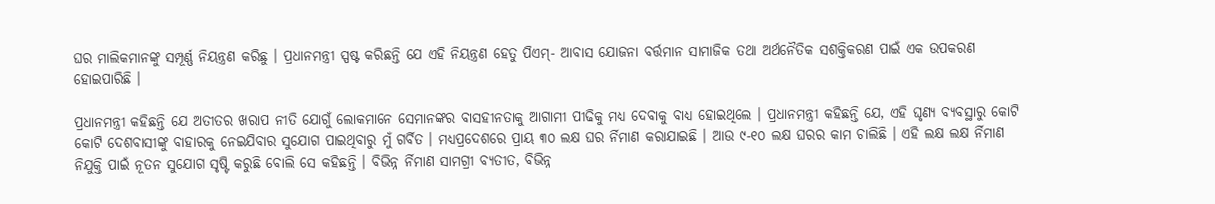ଘର ମାଲିକମାନଙ୍କୁ ସମ୍ପୂର୍ଣ୍ଣ ନିୟନ୍ତ୍ରଣ କରିଛୁ । ପ୍ରଧାନମନ୍ତ୍ରୀ ସ୍ପଷ୍ଟ କରିଛନ୍ତି ଯେ ଏହି ନିୟନ୍ତ୍ରଣ ହେତୁ ପିଏମ୍‍- ଆବାସ ଯୋଜନା ବର୍ତ୍ତମାନ ସାମାଜିକ ତଥା ଅର୍ଥନୈତିକ ସଶକ୍ତିକରଣ ପାଇଁ ଏକ ଉପକରଣ ହୋଇପାରିଛି ।

ପ୍ରଧାନମନ୍ତ୍ରୀ କହିଛନ୍ତି ଯେ ଅତୀତର ଖରାପ ନୀତି ଯୋଗୁଁ ଲୋକମାନେ ସେମାନଙ୍କର ବାସହୀନତାକୁ ଆଗାମୀ ପୀଢିକୁ ମଧ୍ୟ ଦେବାକୁ ବାଧ୍ୟ ହୋଇଥିଲେ । ପ୍ରଧାନମନ୍ତ୍ରୀ କହିଛନ୍ତି ଯେ, ଏହି ଘୃଣ୍ୟ ବ୍ୟବସ୍ଥାରୁ କୋଟି କୋଟି ଦେଶବାସୀଙ୍କୁ ବାହାରକୁ ନେଇଯିବାର ସୁଯୋଗ ପାଇଥିବାରୁ ମୁଁ ଗର୍ବିତ । ମଧ୍ୟପ୍ରଦେଶରେ ପ୍ରାୟ ୩୦ ଲକ୍ଷ ଘର ର୍ନିମାଣ କରାଯାଇଛି । ଆଉ ୯-୧୦ ଲକ୍ଷ ଘରର କାମ ଚାଲିଛି । ଏହି ଲକ୍ଷ ଲକ୍ଷ ର୍ନିମାଣ ନିଯୁକ୍ତି ପାଇଁ ନୂତନ ସୁଯୋଗ ସୃଷ୍ଟି କରୁଛି ବୋଲି ସେ କହିଛନ୍ତି । ବିଭିନ୍ନ ର୍ନିମାଣ ସାମଗ୍ରୀ ବ୍ୟତୀତ, ବିଭିନ୍ନ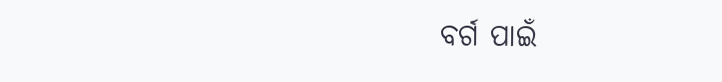ବର୍ଗ ପାଇଁ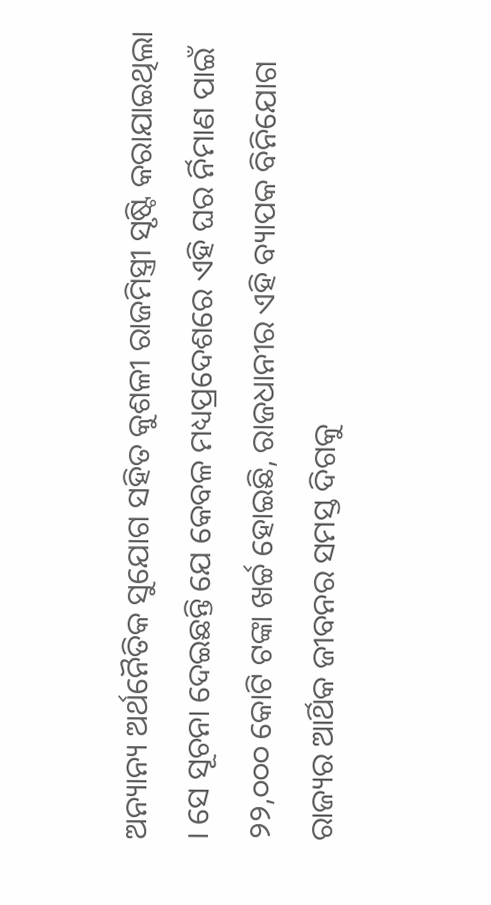ଅନ୍ୟାନ୍ୟ ଅର୍ଥନୈତିକ ସୁଯୋଗ ସହିତ କୁଶଳୀ ରାଜମିସ୍ତ୍ରୀ ସୃଷ୍ଟି କରାଯାଇଥିଲା । ସେ ସୂଚନା ଦେଇଛନ୍ତି ଯେ କେବଳ ମଧ୍ୟପ୍ରଦେଶରେ ଏହି ଘର ର୍ନିମାଣ ପାଇଁ ୨୨,୦୦୦ କୋଟି ଟଙ୍କା ଖର୍ଚ୍ଚ ହୋଇଛି, ରାଜଧାନୀର ଏହି ବ୍ୟାପକ ବିନିଯୋଗ ରାଜ୍ୟର ଆର୍ଥିକ ଜୀବନର ସମସ୍ତ ଦିଗକୁ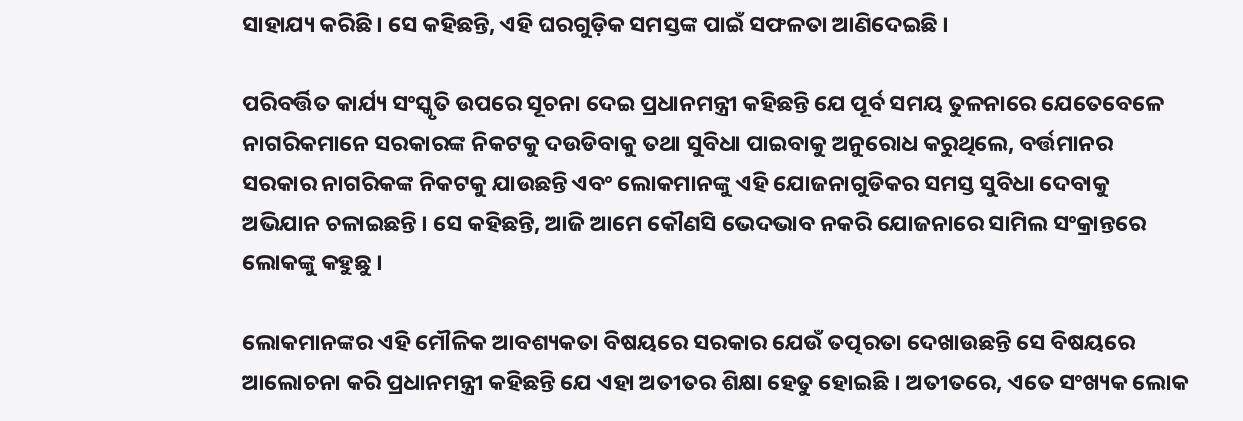ସାହାଯ୍ୟ କରିଛି । ସେ କହିଛନ୍ତି, ଏହି ଘରଗୁଡ଼ିକ ସମସ୍ତଙ୍କ ପାଇଁ ସଫଳତା ଆଣିଦେଇଛି ।

ପରିବର୍ତ୍ତିତ କାର୍ଯ୍ୟ ସଂସ୍କୃତି ଉପରେ ସୂଚନା ଦେଇ ପ୍ରଧାନମନ୍ତ୍ରୀ କହିଛନ୍ତି ଯେ ପୂର୍ବ ସମୟ ତୁଳନାରେ ଯେତେବେଳେ ନାଗରିକମାନେ ସରକାରଙ୍କ ନିକଟକୁ ଦଉଡିବାକୁ ତଥା ସୁବିଧା ପାଇବାକୁ ଅନୁରୋଧ କରୁଥିଲେ, ବର୍ତ୍ତମାନର ସରକାର ନାଗରିକଙ୍କ ନିକଟକୁ ଯାଉଛନ୍ତି ଏବଂ ଲୋକମାନଙ୍କୁ ଏହି ଯୋଜନାଗୁଡିକର ସମସ୍ତ ସୁବିଧା ଦେବାକୁ ଅଭିଯାନ ଚଳାଇଛନ୍ତି । ସେ କହିଛନ୍ତି, ଆଜି ଆମେ କୌଣସି ଭେଦଭାବ ନକରି ଯୋଜନାରେ ସାମିଲ ସଂକ୍ରାନ୍ତରେ ଲୋକଙ୍କୁ କହୁଛୁ ।

ଲୋକମାନଙ୍କର ଏହି ମୌଳିକ ଆବଶ୍ୟକତା ବିଷୟରେ ସରକାର ଯେଉଁ ତତ୍ପରତା ଦେଖାଉଛନ୍ତି ସେ ବିଷୟରେ ଆଲୋଚନା କରି ପ୍ରଧାନମନ୍ତ୍ରୀ କହିଛନ୍ତି ଯେ ଏହା ଅତୀତର ଶିକ୍ଷା ହେତୁ ହୋଇଛି । ଅତୀତରେ, ଏତେ ସଂଖ୍ୟକ ଲୋକ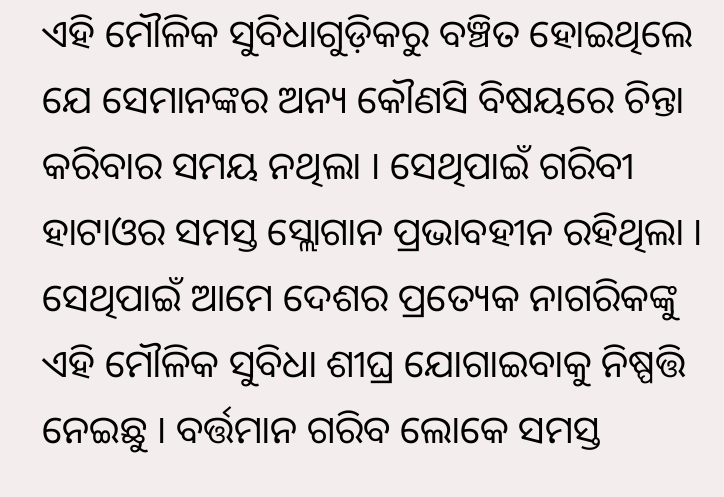ଏହି ମୌଳିକ ସୁବିଧାଗୁଡ଼ିକରୁ ବଞ୍ଚିତ ହୋଇଥିଲେ ଯେ ସେମାନଙ୍କର ଅନ୍ୟ କୌଣସି ବିଷୟରେ ଚିନ୍ତା କରିବାର ସମୟ ନଥିଲା । ସେଥିପାଇଁ ଗରିବୀ ହାଟାଓର ସମସ୍ତ ସ୍ଲୋଗାନ ପ୍ରଭାବହୀନ ରହିଥିଲା । ସେଥିପାଇଁ ଆମେ ଦେଶର ପ୍ରତ୍ୟେକ ନାଗରିକଙ୍କୁ ଏହି ମୌଳିକ ସୁବିଧା ଶୀଘ୍ର ଯୋଗାଇବାକୁ ନିଷ୍ପତ୍ତି ନେଇଛୁ । ବର୍ତ୍ତମାନ ଗରିବ ଲୋକେ ସମସ୍ତ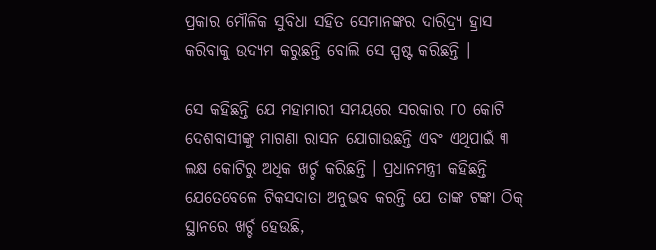ପ୍ରକାର ମୌଳିକ ସୁବିଧା ସହିତ ସେମାନଙ୍କର ଦାରିଦ୍ର‌୍ୟ ହ୍ରାସ କରିବାକୁ ଉଦ୍ୟମ କରୁଛନ୍ତି ବୋଲି ସେ ସ୍ପଷ୍ଟ କରିଛନ୍ତି ।

ସେ କହିଛନ୍ତି ଯେ ମହାମାରୀ ସମୟରେ ସରକାର ୮୦ କୋଟି ଦେଶବାସୀଙ୍କୁ ମାଗଣା ରାସନ ଯୋଗାଉଛନ୍ତି ଏବଂ ଏଥିପାଇଁ ୩ ଲକ୍ଷ କୋଟିରୁ ଅଧିକ ଖର୍ଚ୍ଚ କରିଛନ୍ତି । ପ୍ରଧାନମନ୍ତ୍ରୀ କହିଛନ୍ତି ଯେତେବେଳେ ଟିକସଦାତା ଅନୁଭବ କରନ୍ତି ଯେ ତାଙ୍କ ଟଙ୍କା ଠିକ୍ ସ୍ଥାନରେ ଖର୍ଚ୍ଚ ହେଉଛି,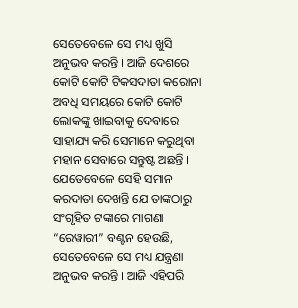ସେତେବେଳେ ସେ ମଧ୍ୟ ଖୁସି ଅନୁଭବ କରନ୍ତି । ଆଜି ଦେଶରେ କୋଟି କୋଟି ଟିକସଦାତା କରୋନା ଅବଧି ସମୟରେ କୋଟି କୋଟି ଲୋକଙ୍କୁ ଖାଇବାକୁ ଦେବାରେ ସାହାଯ୍ୟ କରି ସେମାନେ କରୁଥିବା ମହାନ ସେବାରେ ସନ୍ତୁଷ୍ଟ ଅଛନ୍ତି । ଯେତେବେଳେ ସେହି ସମାନ କରଦାତା ଦେଖନ୍ତି ଯେ ତାଙ୍କଠାରୁ ସଂଗୃହିତ ଟଙ୍କାରେ ମାଗଣା “ରେୱାରୀ” ବଣ୍ଟନ ହେଉଛି, ସେତେବେଳେ ସେ ମଧ୍ୟ ଯନ୍ତ୍ରଣା ଅନୁଭବ କରନ୍ତି । ଆଜି ଏହିପରି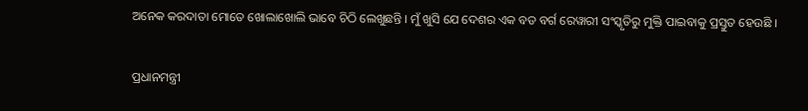ଅନେକ କରଦାତା ମୋତେ ଖୋଲାଖୋଲି ଭାବେ ଚିଠି ଲେଖୁଛନ୍ତି । ମୁଁ ଖୁସି ଯେ ଦେଶର ଏକ ବଡ ବର୍ଗ ରେୱାରୀ ସଂସ୍କୃତିରୁ ମୁକ୍ତି ପାଇବାକୁ ପ୍ରସ୍ତୁତ ହେଉଛି ।

ପ୍ରଧାନମନ୍ତ୍ରୀ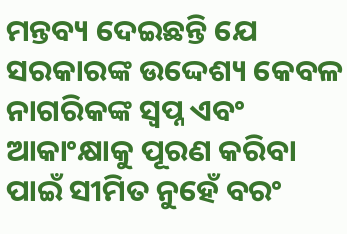ମନ୍ତବ୍ୟ ଦେଇଛନ୍ତି ଯେ ସରକାରଙ୍କ ଉଦ୍ଦେଶ୍ୟ କେବଳ ନାଗରିକଙ୍କ ସ୍ୱପ୍ନ ଏବଂ ଆକାଂକ୍ଷାକୁ ପୂରଣ କରିବା ପାଇଁ ସୀମିତ ନୁହେଁ ବରଂ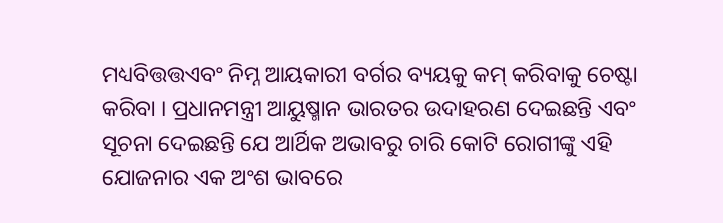ମଧ୍ୟବିତ୍ତତ୍ତଏବଂ ନିମ୍ନ ଆୟକାରୀ ବର୍ଗର ବ୍ୟୟକୁ କମ୍ କରିବାକୁ ଚେଷ୍ଟା କରିବା । ପ୍ରଧାନମନ୍ତ୍ରୀ ଆୟୁଷ୍ମାନ ଭାରତର ଉଦାହରଣ ଦେଇଛନ୍ତି ଏବଂ ସୂଚନା ଦେଇଛନ୍ତି ଯେ ଆର୍ଥିକ ଅଭାବରୁ ଚାରି କୋଟି ରୋଗୀଙ୍କୁ ଏହି ଯୋଜନାର ଏକ ଅଂଶ ଭାବରେ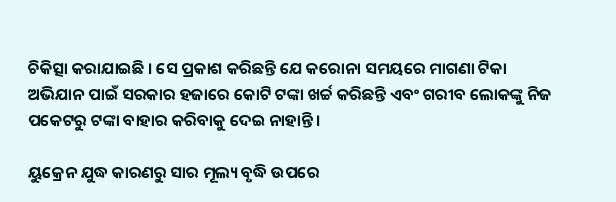ଚିକିତ୍ସା କରାଯାଇଛି । ସେ ପ୍ରକାଶ କରିଛନ୍ତି ଯେ କରୋନା ସମୟରେ ମାଗଣା ଟିକା ଅଭିଯାନ ପାଇଁ ସରକାର ହଜାରେ କୋଟି ଟଙ୍କା ଖର୍ଚ୍ଚ କରିଛନ୍ତି ଏବଂ ଗରୀବ ଲୋକଙ୍କୁ ନିଜ ପକେଟରୁ ଟଙ୍କା ବାହାର କରିବାକୁ ଦେଇ ନାହାନ୍ତି ।

ୟୁକ୍ରେନ ଯୁଦ୍ଧ କାରଣରୁ ସାର ମୂଲ୍ୟ ବୃଦ୍ଧି ଉପରେ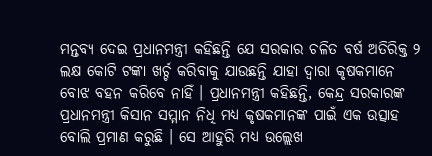ମନ୍ତବ୍ୟ ଦେଇ ପ୍ରଧାନମନ୍ତ୍ରୀ କହିଛନ୍ତି ଯେ ସରକାର ଚଳିତ ବର୍ଷ ଅତିରିକ୍ତ ୨ ଲକ୍ଷ କୋଟି ଟଙ୍କା ଖର୍ଚ୍ଚ କରିବାକୁ ଯାଉଛନ୍ତି ଯାହା ଦ୍ୱାରା କୃଷକମାନେ ବୋଝ ବହନ କରିବେ ନାହିଁ । ପ୍ରଧାନମନ୍ତ୍ରୀ କହିଛନ୍ତି, କେନ୍ଦ୍ର ସରକାରଙ୍କ ପ୍ରଧାନମନ୍ତ୍ରୀ କିସାନ ସମ୍ମାନ ନିଧି ମଧ୍ୟ କୃଷକମାନଙ୍କ ପାଇଁ ଏକ ଉତ୍ସାହ ବୋଲି ପ୍ରମାଣ କରୁଛି । ସେ ଆହୁରି ମଧ୍ୟ ଉଲ୍ଲେଖ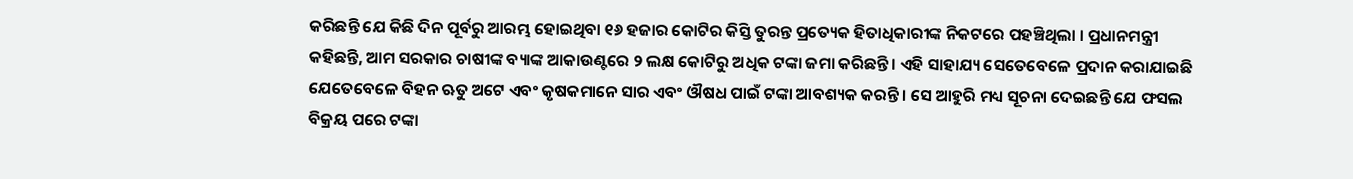କରିଛନ୍ତି ଯେ କିଛି ଦିନ ପୂର୍ବରୁ ଆରମ୍ଭ ହୋଇଥିବା ୧୬ ହଜାର କୋଟିର କିସ୍ତି ତୁରନ୍ତ ପ୍ରତ୍ୟେକ ହିତାଧିକାରୀଙ୍କ ନିକଟରେ ପହଞ୍ଚିଥିଲା । ପ୍ରଧାନମନ୍ତ୍ରୀ କହିଛନ୍ତି, ଆମ ସରକାର ଚାଷୀଙ୍କ ବ୍ୟାଙ୍କ ଆକାଉଣ୍ଟରେ ୨ ଲକ୍ଷ କୋଟିରୁ ଅଧିକ ଟଙ୍କା ଜମା କରିଛନ୍ତି । ଏହି ସାହାଯ୍ୟ ସେତେବେଳେ ପ୍ରଦାନ କରାଯାଇଛି ଯେତେବେଳେ ବିହନ ଋତୁ ଅଟେ ଏବଂ କୃଷକମାନେ ସାର ଏବଂ ଔଷଧ ପାଇଁ ଟଙ୍କା ଆବଶ୍ୟକ କରନ୍ତି । ସେ ଆହୁରି ମଧ୍ୟ ସୂଚନା ଦେଇଛନ୍ତି ଯେ ଫସଲ ବିକ୍ରୟ ପରେ ଟଙ୍କା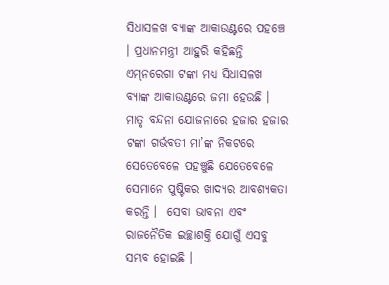ସିଧାସଳଖ ବ୍ୟାଙ୍କ ଆକାଉଣ୍ଟରେ ପହଞ୍ଚେ । ପ୍ରଧାନମନ୍ତ୍ରୀ ଆହୁରି କହିଛନ୍ତି ଏମ୍‍ନରେଗା ଟଙ୍କା ମଧ୍ୟ ସିଧାସଳଖ ବ୍ୟାଙ୍କ ଆକାଉଣ୍ଟରେ ଜମା ହେଉଛି । ମାତୃ ବନ୍ଦନା ଯୋଜନାରେ ହଜାର ହଜାର ଟଙ୍କା ଗର୍ଭବତୀ ମା’ଙ୍କ ନିକଟରେ ସେତେବେଳେ ପହଞ୍ଚୁଛି ଯେତେବେଳେ ସେମାନେ ପୁଷ୍ଟିକର ଖାଦ୍ୟର ଆବଶ୍ୟକତା କରନ୍ତି ।  ସେବା ଭାବନା ଏବଂ ରାଜନୈତିକ ଇଚ୍ଛାଶକ୍ତି ଯୋଗୁଁ ଏସବୁ ସମ୍ଭବ ହୋଇଛି ।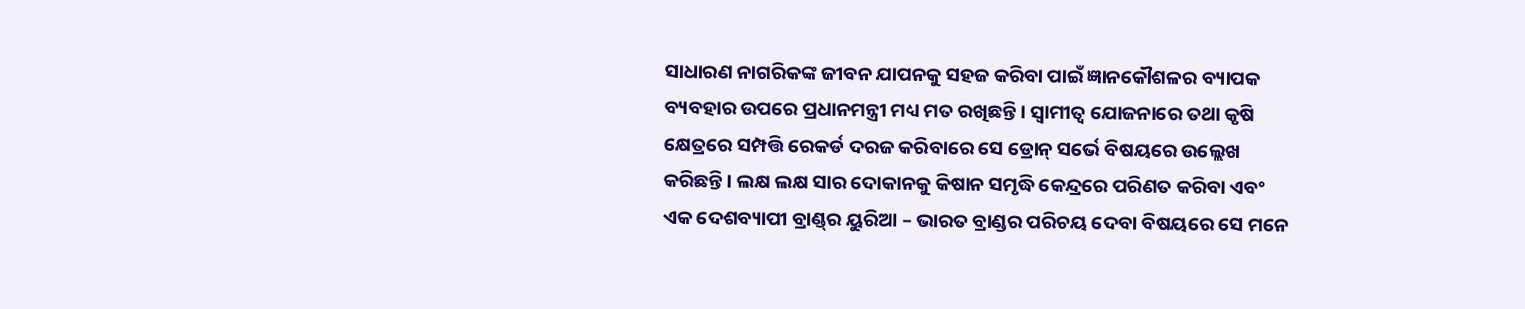ସାଧାରଣ ନାଗରିକଙ୍କ ଜୀବନ ଯାପନକୁ ସହଜ କରିବା ପାଇଁ ଜ୍ଞାନକୌଶଳର ବ୍ୟାପକ ବ୍ୟବହାର ଉପରେ ପ୍ରଧାନମନ୍ତ୍ରୀ ମଧ୍ୟ ମତ ରଖିଛନ୍ତି । ସ୍ୱାମୀତ୍ୱ ଯୋଜନାରେ ତଥା କୃଷି କ୍ଷେତ୍ରରେ ସମ୍ପତ୍ତି ରେକର୍ଡ ଦରଜ କରିବାରେ ସେ ଡ୍ରୋନ୍ ସର୍ଭେ ବିଷୟରେ ଉଲ୍ଲେଖ କରିଛନ୍ତି । ଲକ୍ଷ ଲକ୍ଷ ସାର ଦୋକାନକୁ କିଷାନ ସମୃଦ୍ଧି କେନ୍ଦ୍ରରେ ପରିଣତ କରିବା ଏବଂ ଏକ ଦେଶବ୍ୟାପୀ ବ୍ରାଣ୍ଡ୍‍ର ୟୁରିଆ – ଭାରତ ବ୍ରାଣ୍ଡର ପରିଚୟ ଦେବା ବିଷୟରେ ସେ ମନେ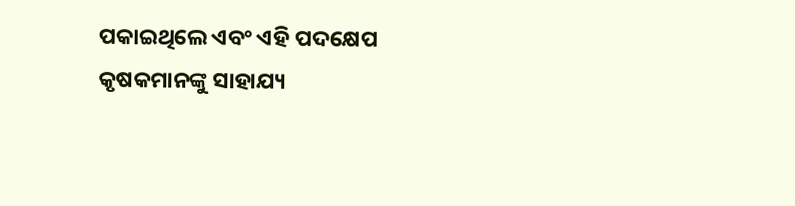ପକାଇଥିଲେ ଏବଂ ଏହି ପଦକ୍ଷେପ କୃଷକମାନଙ୍କୁ ସାହାଯ୍ୟ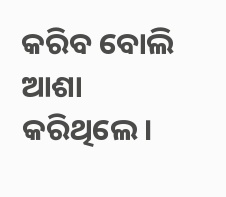କରିବ ବୋଲି ଆଶା କରିଥିଲେ।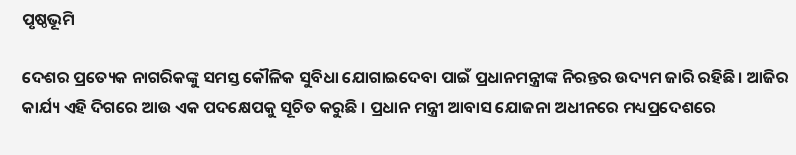ପୃଷ୍ଠଭୂମି

ଦେଶର ପ୍ରତ୍ୟେକ ନାଗରିକଙ୍କୁ ସମସ୍ତ କୌଳିକ ସୁବିଧା ଯୋଗାଇଦେବା ପାଇଁ ପ୍ରଧାନମନ୍ତ୍ରୀଙ୍କ ନିରନ୍ତର ଉଦ୍ୟମ ଜାରି ରହିଛି। ଆଜିର କାର୍ଯ୍ୟ ଏହି ଦିଗରେ ଆଉ ଏକ ପଦକ୍ଷେପକୁ ସୂଚିତ କରୁଛି । ପ୍ରଧାନ ମନ୍ତ୍ରୀ ଆବାସ ଯୋଜନା ଅଧୀନରେ ମଧ୍ୟପ୍ରଦେଶରେ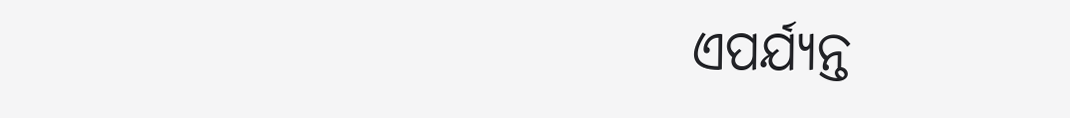ଏପର୍ଯ୍ୟନ୍ତ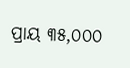ପ୍ରାୟ ୩୫,୦୦୦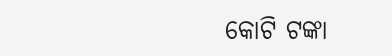କୋଟି ଟଙ୍କା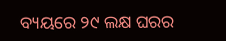ବ୍ୟୟରେ ୨୯ ଲକ୍ଷ ଘରର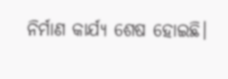ନିର୍ମାଣ କାର୍ଯ୍ୟ ଶେଷ ହୋଇଛି।